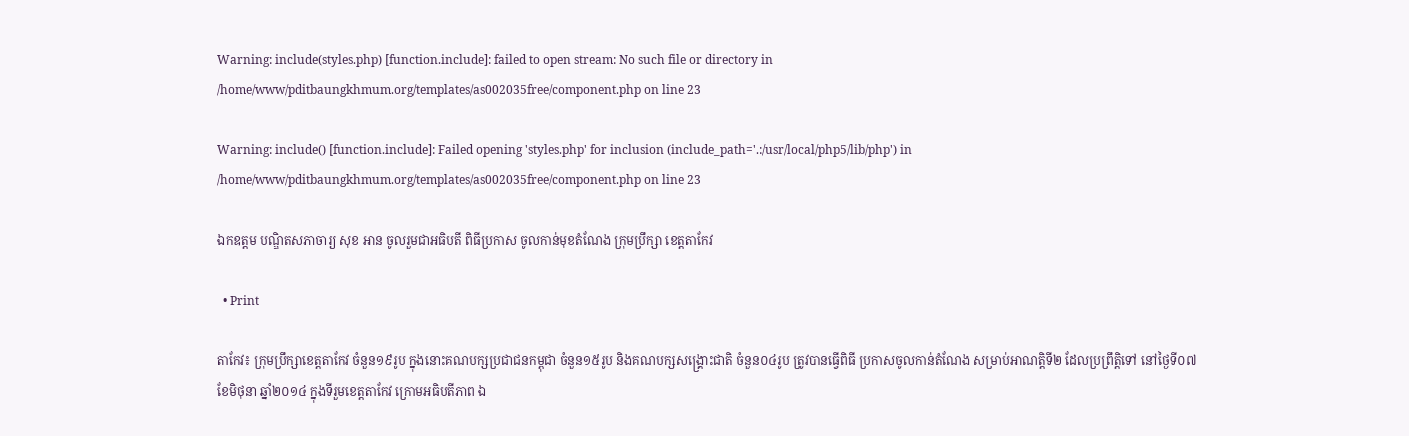Warning: include(styles.php) [function.include]: failed to open stream: No such file or directory in /home/www/pditbaungkhmum.org/templates/as002035free/component.php on line 23

Warning: include() [function.include]: Failed opening 'styles.php' for inclusion (include_path='.:/usr/local/php5/lib/php') in /home/www/pditbaungkhmum.org/templates/as002035free/component.php on line 23

ឯកឧត្តម បណ្ឌិតសភាចារ្យ សុខ អាន ចូលរួមជាអធិបតី ពិធីប្រកាស ចូលកាន់មុខតំណែង ក្រុមប្រឹក្សា ខេត្តតាកែវ

  • Print

តាកែវ៖ ក្រុមប្រឹក្សាខេត្តតាកែវ ចំនួន១៩រូប ក្នុងនោះគណបក្សប្រជាជនកម្ពុជា ចំនួន១៥រូប និងគណបក្សសង្គ្រោះជាតិ ចំនួន០៤រូប ត្រូវបានធ្វើពិធី ប្រកាសចូលកាន់តំណែង សម្រាប់អាណត្តិទី២ ដែលប្រព្រឹត្តិទៅ នៅថ្ងៃទី០៧ ខែមិថុនា ឆ្នាំ២០១៤ ក្នុងទីរួមខេត្តតាកែវ ក្រោមអធិបតីភាព ឯ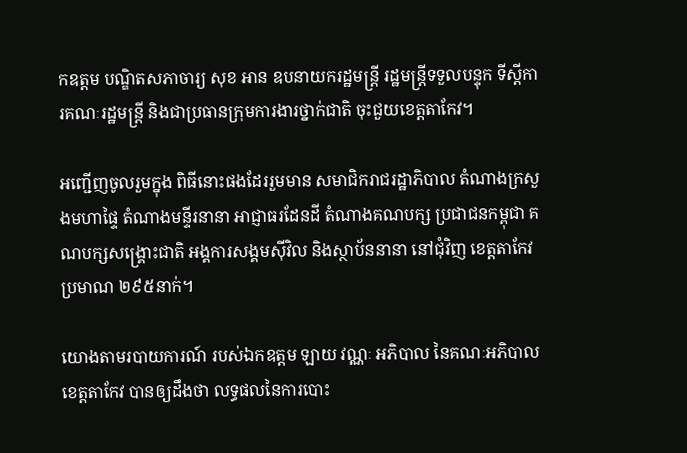កឧត្តម បណ្ឌិតសភាចារ្យ សុខ អាន ឧបនាយករដ្ឋមន្រ្តី រដ្ឋមន្រ្តីទទួលបន្ទុក ទីស្តីការគណៈរដ្ឋមន្រ្តី និងជាប្រធានក្រុមការងារថ្នាក់ជាតិ ចុះជួយខេត្តតាកែវ។

អញ្ជើញចូលរួមក្នុង ពិធីនោះផងដែររួមមាន សមាជិករាជរដ្ឋាភិបាល តំណាងក្រសួងមហាផ្ទៃ តំណាងមន្ទីរនានា អាជ្ញាធរដែនដី តំណាងគណបក្ស ប្រជាជនកម្ពុជា គណបក្សសង្គ្រោះជាតិ អង្គការសង្គមស៊ីវិល និងស្ថាប័ននានា នៅជុំវិញ ខេត្តតាកែវប្រមាណ ២៩៥នាក់។

យោងតាមរបាយការណ៍ របស់ឯកឧត្តម ឡាយ វណ្ណៈ អភិបាល នៃគណៈអភិបាលខេត្តតាកែវ បានឲ្យដឹងថា លទ្ធផលនៃការបោះ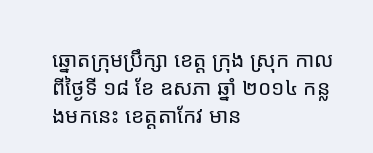ឆ្នោតក្រុមប្រឹក្សា ខេត្ត ក្រុង ស្រុក កាលពីថ្ងៃទី ១៨ ខែ ឧសភា ឆ្នាំ ២០១៤ កន្លងមកនេះ ខេត្តតាកែវ មាន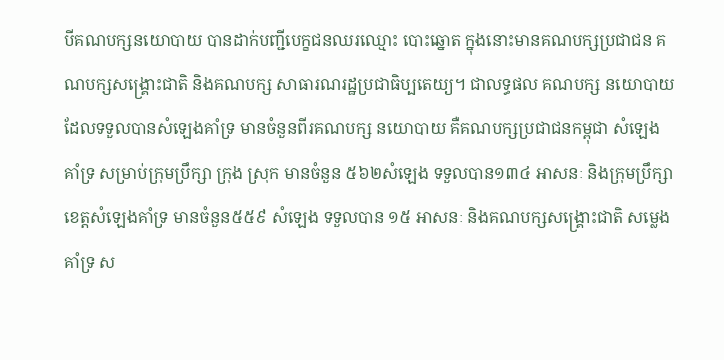បីគណបក្សនយោបាយ បានដាក់បញ្ជីបេក្ខជនឈរឈ្មោះ បោះឆ្នោត ក្នុងនោះមានគណបក្សប្រជាជន គណបក្សសង្គ្រោះជាតិ និងគណបក្ស សាធារណរដ្ឋប្រជាធិប្បតេយ្យ។ ជាលទ្ធផល គណបក្ស នយោបាយ ដែលទទួលបានសំឡេងគាំទ្រ មានចំនួនពីរគណបក្ស នយោបាយ គឺគណបក្សប្រជាជនកម្ពុជា សំឡេងគាំទ្រ សម្រាប់ក្រុមប្រឹក្សា ក្រុង ស្រុក មានចំនួន ៥៦២សំឡេង ទទួលបាន១៣៤ អាសនៈ និងក្រុមប្រឹក្សា ខេត្តសំឡេងគាំទ្រ មានចំនួន៥៥៩ សំឡេង ទទួលបាន ១៥ អាសនៈ និងគណបក្សសង្គ្រោះជាតិ សម្លេងគាំទ្រ ស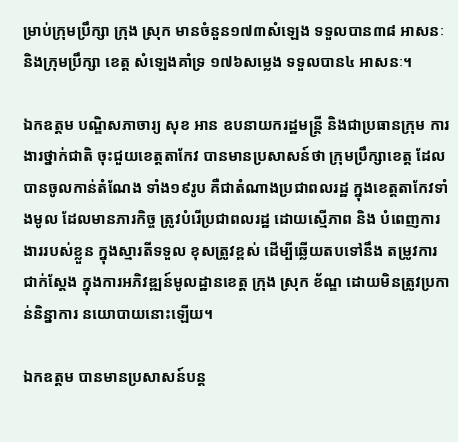ម្រាប់ក្រុមប្រឹក្សា ក្រុង ស្រុក មានចំនួន១៧៣សំឡេង ទទួលបាន៣៨ អាសនៈ និងក្រុមប្រឹក្សា ខេត្ត សំឡេងគាំទ្រ ១៧៦សម្លេង ទទួលបាន៤ អាសនៈ។

ឯកឧត្តម បណ្ឌិសភាចារ្យ សុខ អាន ឧបនាយករដ្ឋមន្រ្តី និងជាប្រធានក្រុម ការងារថ្នាក់ជាតិ ចុះជួយខេត្តតាកែវ បានមានប្រសាសន៍ថា ក្រុមប្រឹក្សាខេត្ត ដែល បានចូលកាន់តំណែង ទាំង១៩រូប គឺជាតំណាងប្រជាពលរដ្ឋ ក្នុងខេត្តតាកែវទាំងមូល ដែលមានភារកិច្ច ត្រូវបំរើប្រជាពលរដ្ឋ ដោយស្មើភាព និង បំពេញការងាររបស់ខ្លួន ក្នុងស្មារតីទទួល ខុសត្រូវខ្ពស់ ដើម្បីឆ្លើយតបទៅនឹង តម្រូវការជាក់ស្តែង ក្នុងការអភិវឌ្ឍន៍មូលដ្ឋានខេត្ត ក្រុង ស្រុក ខ័ណ្ឌ ដោយមិនត្រូវប្រកាន់និន្នាការ នយោបាយនោះឡើយ។

ឯកឧត្តម បានមានប្រសាសន៍បន្ត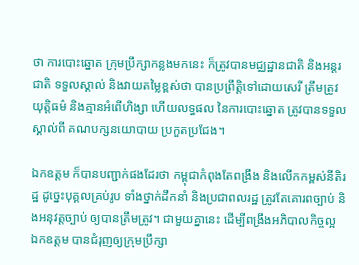ថា ការបោះឆ្នោត ក្រុមប្រឹក្សាកន្លងមកនេះ ក៏ត្រូវបានមជ្ឈដ្ឋានជាតិ និងអន្តរជាតិ ទទួលស្គាល់ និងវាយតម្លៃខ្ពស់ថា បានប្រព្រឹត្តិទៅដោយសេរី ត្រឹមត្រូវ យុត្តិធម៌ និងគ្មានអំពើហិង្សា ហើយលទ្ធផល នៃការបោះឆ្នោត ត្រូវបានទទួលស្គាល់ពី គណបក្សនយោបាយ ប្រកួតប្រជែង។

ឯកឧត្តម ក៏បានបញ្ជាក់ផងដែរថា កម្ពុជាកំពុងតែពង្រឹង និងលើកកម្ពស់នីតិរដ្ឋ ដូច្នេះបុគ្គលគ្រប់រូប ទាំងថ្នាក់ដឹកនាំ និងប្រជាពលរដ្ឋ ត្រូវតែគោរពច្បាប់ និងអនុវត្តច្បាប់ ឲ្យបានត្រឹមត្រូវ។ ជាមួយគ្នានេះ ដើម្បីពង្រឹងអភិបាលកិច្ចល្អ ឯកឧត្តម បានជំរុញឲ្យក្រុមប្រឹក្សា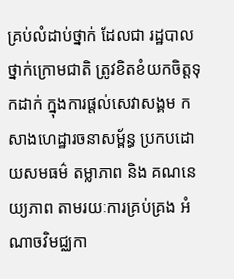គ្រប់លំដាប់ថ្នាក់ ដែលជា រដ្ឋបាលថ្នាក់ក្រោមជាតិ ត្រូវខិតខំយកចិត្តទុកដាក់ ក្នុងការផ្តល់សេវាសង្គម កសាងហេដ្ឋារចនាសម្ព័ន្ធ ប្រកបដោយសមធម៌ តម្លាភាព និង គណនេយ្យភាព តាមរយៈការគ្រប់គ្រង អំណាចវិមជ្ឈកា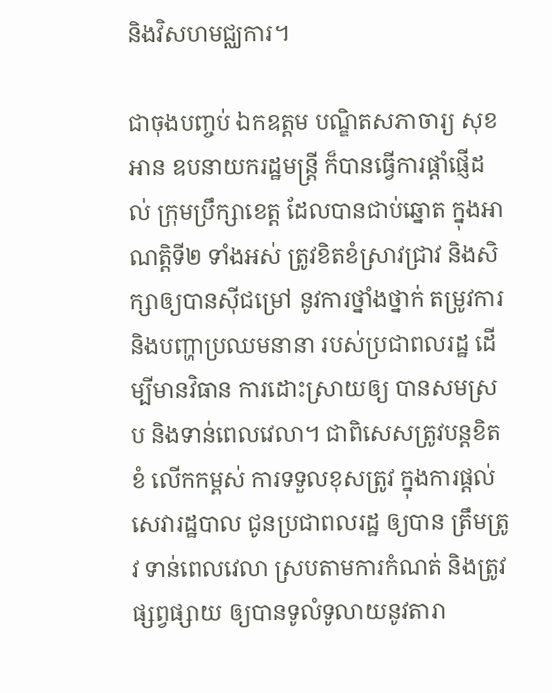និងវិសហមជ្ឈការ។

ជាចុងបញ្ចប់ ឯកឧត្តម បណ្ឌិតសភាចារ្យ សុខ អាន ឧបនាយករដ្ឋមន្រ្តី ក៏បានធ្វើការផ្តាំផ្ញើដល់ ក្រុមប្រឹក្សាខេត្ត ដែលបានជាប់ឆ្នោត ក្នុងអាណត្តិទី២ ទាំងអស់ ត្រូវខិតខំស្រាវជ្រាវ និងសិក្សាឲ្យបានស៊ីជម្រៅ នូវការថ្នាំងថ្នាក់ តម្រូវការ និងបញ្ហាប្រឈមនានា របស់ប្រជាពលរដ្ឋ ដើម្បីមានវិធាន ការដោះស្រាយឲ្យ បានសមស្រប និងទាន់ពេលវេលា។ ជាពិសេសត្រូវបន្តខិតខំ លើកកម្ពស់ ការទទួលខុសត្រូវ ក្នុងការផ្តល់សេវារដ្ឋបាល ជូនប្រជាពលរដ្ឋ ឲ្យបាន ត្រឹមត្រូវ ទាន់ពេលវេលា ស្របតាមការកំណត់ និងត្រូវផ្សព្វផ្សាយ ឲ្យបានទូលំទូលាយនូវតារា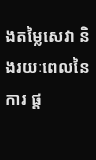ងតម្លៃសេវា និងរយៈពេលនៃការ ផ្ត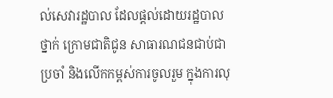ល់សេវារដ្ឋបាល ដែលផ្តល់ដោយរដ្ឋបាលថ្នាក់ ក្រោមជាតិជូន សាធារណជនជាប់ជាប្រចាំ និងលើកកម្ពស់ការចូលរួម ក្នុងការលុ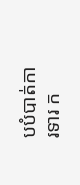បបំបាត់ការទារ ក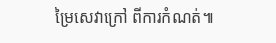ម្រៃសេវាក្រៅ ពីការកំណត់៕